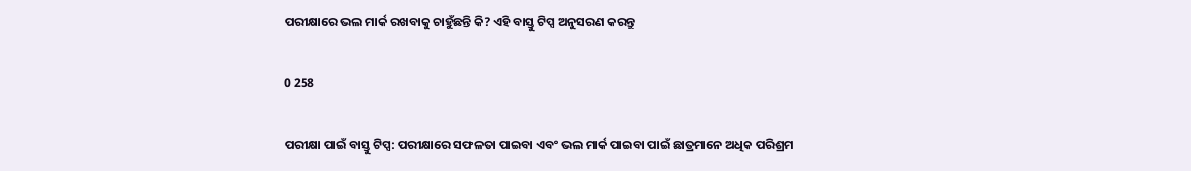ପରୀକ୍ଷାରେ ଭଲ ମାର୍କ ରଖବାକୁ ଚାହୁଁଛନ୍ତି କି? ଏହି ବାସ୍ତୁ ଟିପ୍ସ ଅନୁସରଣ କରନ୍ତୁ

0 258

ପରୀକ୍ଷା ପାଇଁ ବାସ୍ତୁ ଟିପ୍ସ: ପରୀକ୍ଷାରେ ସଫଳତା ପାଇବା ଏବଂ ଭଲ ମାର୍କ ପାଇବା ପାଇଁ ଛାତ୍ରମାନେ ଅଧିକ ପରିଶ୍ରମ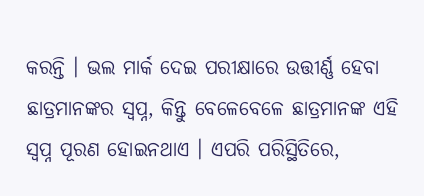କରନ୍ତି । ଭଲ ମାର୍କ ଦେଇ ପରୀକ୍ଷାରେ ଉତ୍ତୀର୍ଣ୍ଣ ହେବା ଛାତ୍ରମାନଙ୍କର ସ୍ୱପ୍ନ, କିନ୍ତୁ ବେଳେବେଳେ ଛାତ୍ରମାନଙ୍କ ଏହି ସ୍ୱପ୍ନ ପୂରଣ ହୋଇନଥାଏ । ଏପରି ପରିସ୍ଥିତିରେ,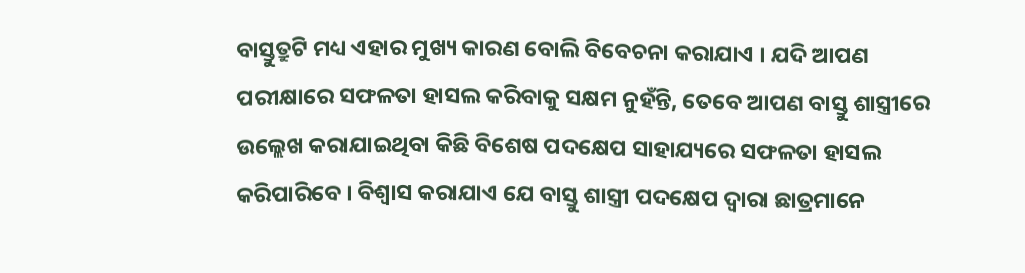ବାସ୍ତୁତ୍ରୁଟି ମଧ୍ୟ ଏହାର ମୁଖ୍ୟ କାରଣ ବୋଲି ବିବେଚନା କରାଯାଏ । ଯଦି ଆପଣ ପରୀକ୍ଷାରେ ସଫଳତା ହାସଲ କରିବାକୁ ସକ୍ଷମ ନୁହଁନ୍ତି, ତେବେ ଆପଣ ବାସ୍ତୁ ଶାସ୍ତ୍ରୀରେ ଉଲ୍ଲେଖ କରାଯାଇଥିବା କିଛି ବିଶେଷ ପଦକ୍ଷେପ ସାହାଯ୍ୟରେ ସଫଳତା ହାସଲ କରିପାରିବେ । ବିଶ୍ୱାସ କରାଯାଏ ଯେ ବାସ୍ତୁ ଶାସ୍ତ୍ରୀ ପଦକ୍ଷେପ ଦ୍ୱାରା ଛାତ୍ରମାନେ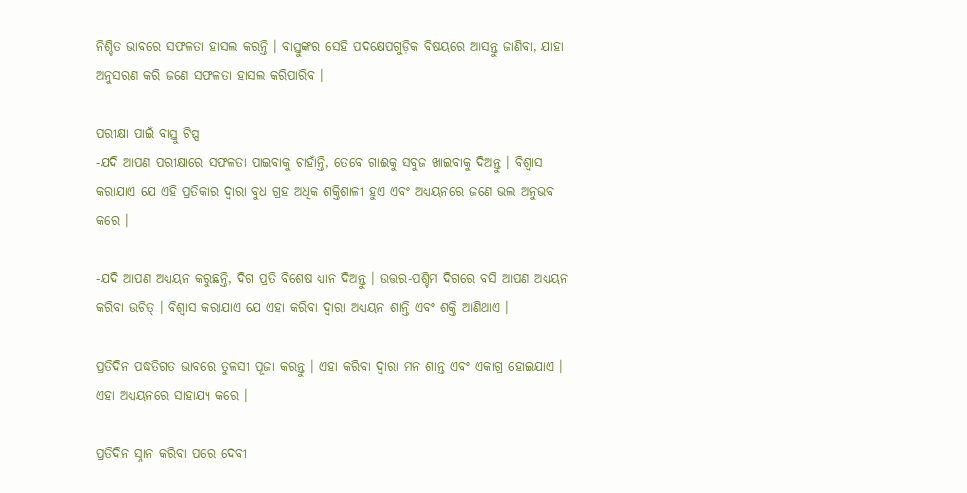ନିଶ୍ଚିତ ଭାବରେ ସଫଳତା ହାସଲ କରନ୍ତି । ବାସ୍ତୁଙ୍କର ସେହି ପଦକ୍ଷେପଗୁଡ଼ିକ ବିଷୟରେ ଆସନ୍ତୁ ଜାଣିବା, ଯାହା ଅନୁସରଣ କରି ଜଣେ ସଫଳତା ହାସଲ କରିପାରିବ ।

ପରୀକ୍ଷା ପାଇଁ ବାସ୍ତୁ ଟିପ୍ସ
-ଯଦି ଆପଣ ପରୀକ୍ଷାରେ ସଫଳତା ପାଇବାକୁ ଚାହାଁନ୍ତି, ତେବେ ଗାଈକୁ ସବୁଜ ଖାଇବାକୁ ଦିଅନ୍ତୁ । ବିଶ୍ୱାସ କରାଯାଏ ଯେ ଏହି ପ୍ରତିକାର ଦ୍ୱାରା ବୁଧ ଗ୍ରହ ଅଧିକ ଶକ୍ତିଶାଳୀ ହୁଏ ଏବଂ ଅଧ୍ୟୟନରେ ଜଣେ ଭଲ ଅନୁଭବ କରେ ।

-ଯଦି ଆପଣ ଅଧ୍ୟୟନ କରୁଛନ୍ତି, ଦିଗ ପ୍ରତି ବିଶେଷ ଧ୍ୟାନ ଦିଅନ୍ତୁ । ଉତ୍ତର-ପଶ୍ଚିମ ଦିଗରେ ବସି ଆପଣ ଅଧ୍ୟୟନ କରିବା ଉଚିତ୍ । ବିଶ୍ୱାସ କରାଯାଏ ଯେ ଏହା କରିବା ଦ୍ୱାରା ଅଧ୍ୟୟନ ଶାନ୍ତି ଏବଂ ଶକ୍ତି ଆଣିଥାଏ ।

ପ୍ରତିଦିନ ପଦ୍ଧତିଗତ ଭାବରେ ତୁଳସୀ ପୂଜା କରନ୍ତୁ । ଏହା କରିବା ଦ୍ୱାରା ମନ ଶାନ୍ତ ଏବଂ ଏକାଗ୍ର ହୋଇଯାଏ । ଏହା ଅଧ୍ୟୟନରେ ସାହାଯ୍ୟ କରେ ।

ପ୍ରତିଦିନ ସ୍ନାନ କରିବା ପରେ ଦେବୀ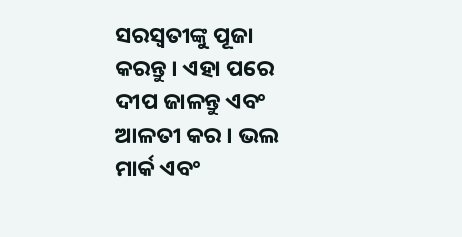ସରସ୍ୱତୀଙ୍କୁ ପୂଜା କରନ୍ତୁ । ଏହା ପରେ ଦୀପ ଜାଳନ୍ତୁ ଏବଂ ଆଳତୀ କର । ଭଲ ମାର୍କ ଏବଂ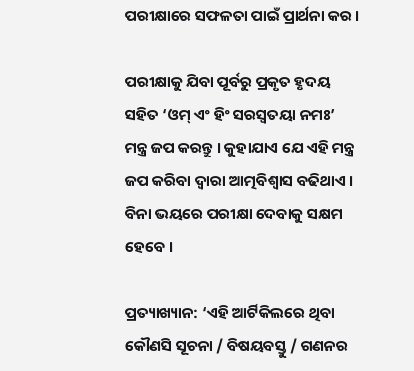ପରୀକ୍ଷାରେ ସଫଳତା ପାଇଁ ପ୍ରାର୍ଥନା କର ।

ପରୀକ୍ଷାକୁ ଯିବା ପୂର୍ବରୁ ପ୍ରକୃତ ହୃଦୟ ସହିତ ‘ଓମ୍ ଏଂ ହିଂ ସରସ୍ୱତୟା ନମଃ’ ମନ୍ତ୍ର ଜପ କରନ୍ତୁ । କୁହାଯାଏ ଯେ ଏହି ମନ୍ତ୍ର ଜପ କରିବା ଦ୍ୱାରା ଆତ୍ମବିଶ୍ୱାସ ବଢିଥାଏ । ବିନା ଭୟରେ ପରୀକ୍ଷା ଦେବାକୁ ସକ୍ଷମ ହେବେ ।

ପ୍ରତ୍ୟାଖ୍ୟାନ: ‘ଏହି ଆର୍ଟିକିଲରେ ଥିବା କୌଣସି ସୂଚନା / ବିଷୟବସ୍ତୁ / ଗଣନର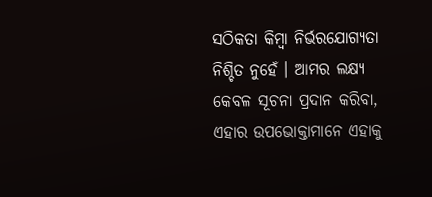ସଠିକତା କିମ୍ବା ନିର୍ଭରଯୋଗ୍ୟତା ନିଶ୍ଚିତ ନୁହେଁ । ଆମର ଲକ୍ଷ୍ୟ କେବଳ ସୂଚନା ପ୍ରଦାନ କରିବା, ଏହାର ଉପଭୋକ୍ତାମାନେ ଏହାକୁ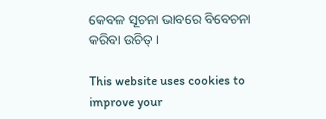କେବଳ ସୂଚନା ଭାବରେ ବିବେଚନା କରିବା ଉଚିତ୍ ।

This website uses cookies to improve your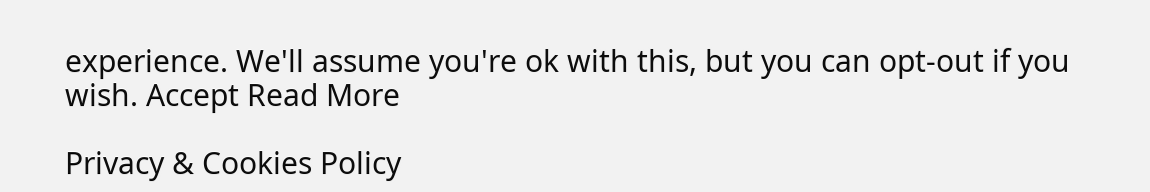experience. We'll assume you're ok with this, but you can opt-out if you wish. Accept Read More

Privacy & Cookies Policy